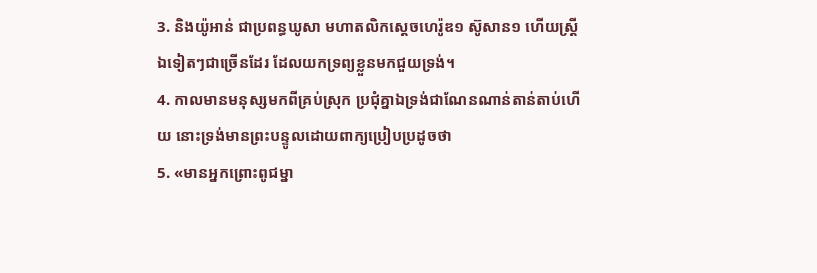3. និងយ៉ូអាន់ ជាប្រពន្ធឃូសា មហាតលិកស្តេចហេរ៉ូឌ១ ស៊ូសាន១ ហើយស្ត្រីឯទៀតៗជាច្រើនដែរ ដែលយកទ្រព្យខ្លួនមកជួយទ្រង់។
4. កាលមានមនុស្សមកពីគ្រប់ស្រុក ប្រជុំគ្នាឯទ្រង់ជាណែនណាន់តាន់តាប់ហើយ នោះទ្រង់មានព្រះបន្ទូលដោយពាក្យប្រៀបប្រដូចថា
5. «មានអ្នកព្រោះពូជម្នា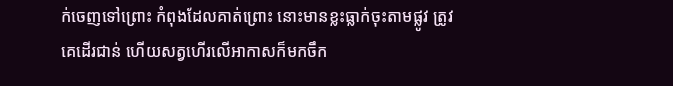ក់ចេញទៅព្រោះ កំពុងដែលគាត់ព្រោះ នោះមានខ្លះធ្លាក់ចុះតាមផ្លូវ ត្រូវគេដើរជាន់ ហើយសត្វហើរលើអាកាសក៏មកចឹក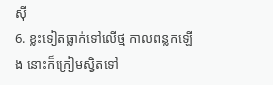ស៊ី
6. ខ្លះទៀតធ្លាក់ទៅលើថ្ម កាលពន្លកឡើង នោះក៏ក្រៀមស្វិតទៅ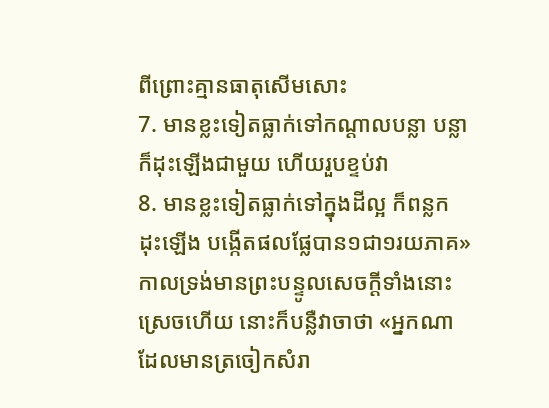ពីព្រោះគ្មានធាតុសើមសោះ
7. មានខ្លះទៀតធ្លាក់ទៅកណ្តាលបន្លា បន្លាក៏ដុះឡើងជាមួយ ហើយរួបខ្ទប់វា
8. មានខ្លះទៀតធ្លាក់ទៅក្នុងដីល្អ ក៏ពន្លកដុះឡើង បង្កើតផលផ្លែបាន១ជា១រយភាគ» កាលទ្រង់មានព្រះបន្ទូលសេចក្ដីទាំងនោះស្រេចហើយ នោះក៏បន្លឺវាចាថា «អ្នកណាដែលមានត្រចៀកសំរា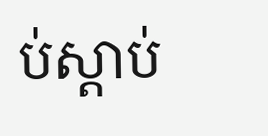ប់ស្តាប់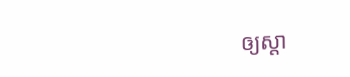ឲ្យស្តា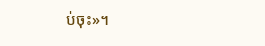ប់ចុះ»។